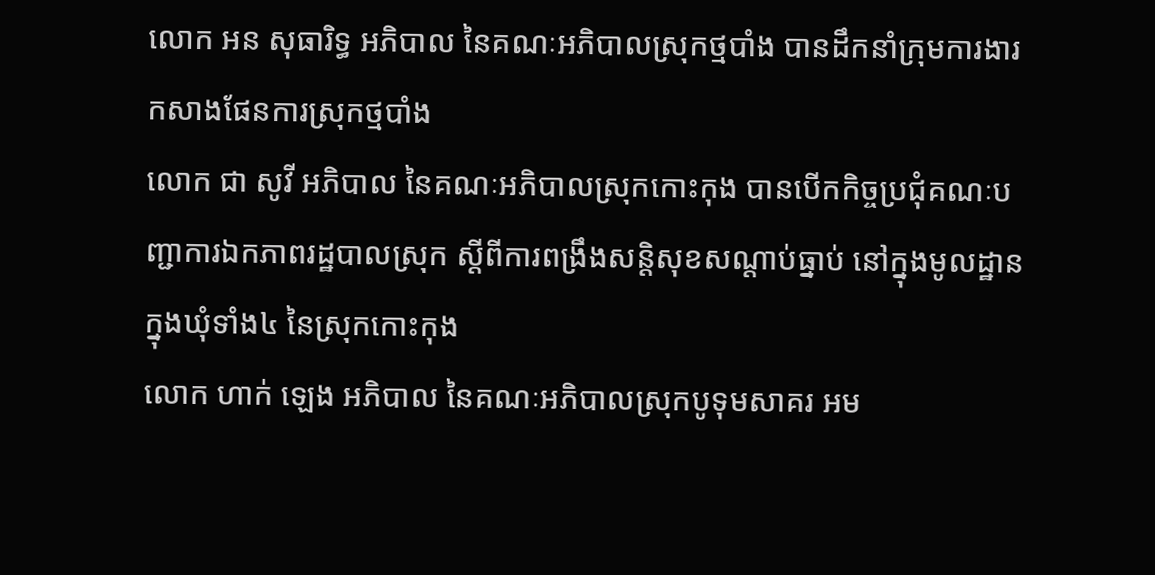លោក អន សុធារិទ្ធ អភិបាល នៃគណៈអភិបាលស្រុកថ្មបាំង បានដឹកនាំក្រុមការងារកសាងផែនការស្រុកថ្មបាំង
លោក ជា សូវី អភិបាល នៃគណៈអភិបាលស្រុកកោះកុង បានបេីកកិច្ចប្រជុំគណៈបញ្ជាការឯកភាពរដ្ឋបាលស្រុក ស្តីពីការពង្រឹងសន្តិសុខសណ្តាប់ធ្នាប់ នៅក្នុងមូលដ្ឋាន ក្នុងឃុំទាំង៤ នៃស្រុកកោះកុង
លោក ហាក់ ឡេង អភិបាល នៃគណៈអភិបាលស្រុកបូទុមសាគរ អម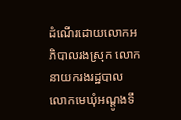ដំណើរដោយលោកអភិបាលរងស្រុក លោកនាយករងរដ្ឋបាល លោកមេឃុំអណ្តូងទឹ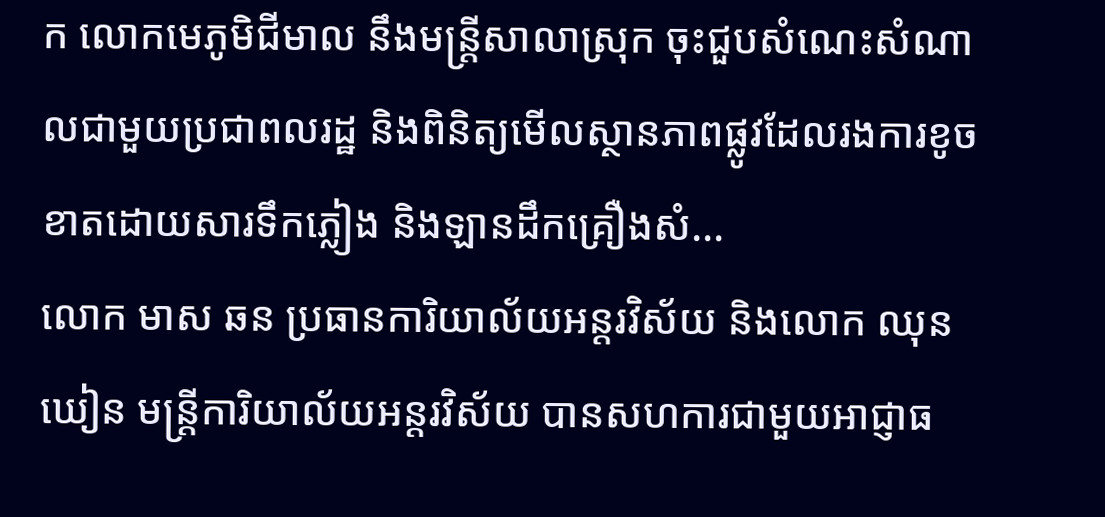ក លោកមេភូមិជីមាល នឹងមន្ត្រីសាលាស្រុក ចុះជួបសំណេះសំណាលជាមួយប្រជាពលរដ្ឋ និងពិនិត្យមើលស្ថានភាពផ្លូវដែលរងការខូចខាតដោយសារទឹកភ្លៀង និងឡានដឹកគ្រឿងសំ...
លោក មាស ឆន ប្រធានការិយាល័យអន្តរវិស័យ និងលោក ឈុន ឃៀន មន្ត្រីការិយាល័យអន្តរវិស័យ បានសហការជាមួយអាជ្ញាធ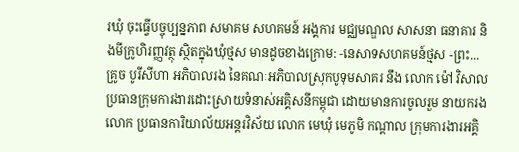រឃុំ ចុះធ្វើបច្ចុប្បន្នភាព សមាគម សហគមន៍ អង្គការ មជ្ឈមណ្ឌល សាសនា ធនាគារ និងមីក្រូហិរញ្ញវត្ថុ ស្ថិតក្នុងឃុំថ្មស មានដូចខាងក្រោម: -នេសាទសហគមន៍ថ្មស -ព្រះ...
គ្រូច បូរីសីហា អភិបាលរង នៃគណៈអភិបាលស្រុកបូទុមសាគរ នឹង លោក ម៉ៅ វិសាល ប្រធានក្រុមការងារដោះស្រាយទំនាស់អគ្គិសនីកម្ពុជា ដោយមានការចូលរួម នាយករង លោក ប្រធានការិយាល័យអន្តរវិស័យ លោក មេឃុំ មេភូមិ កណ្តាល ក្រុមការងារអគ្គិ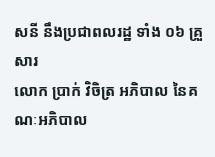សនី នឹងប្រជាពលរដ្ឋ ទាំង ០៦ គ្រួសារ
លោក ប្រាក់ វិចិត្រ អភិបាល នៃគណៈអភិបាល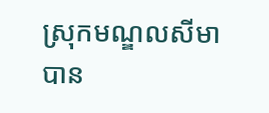ស្រុកមណ្ឌលសីមា បាន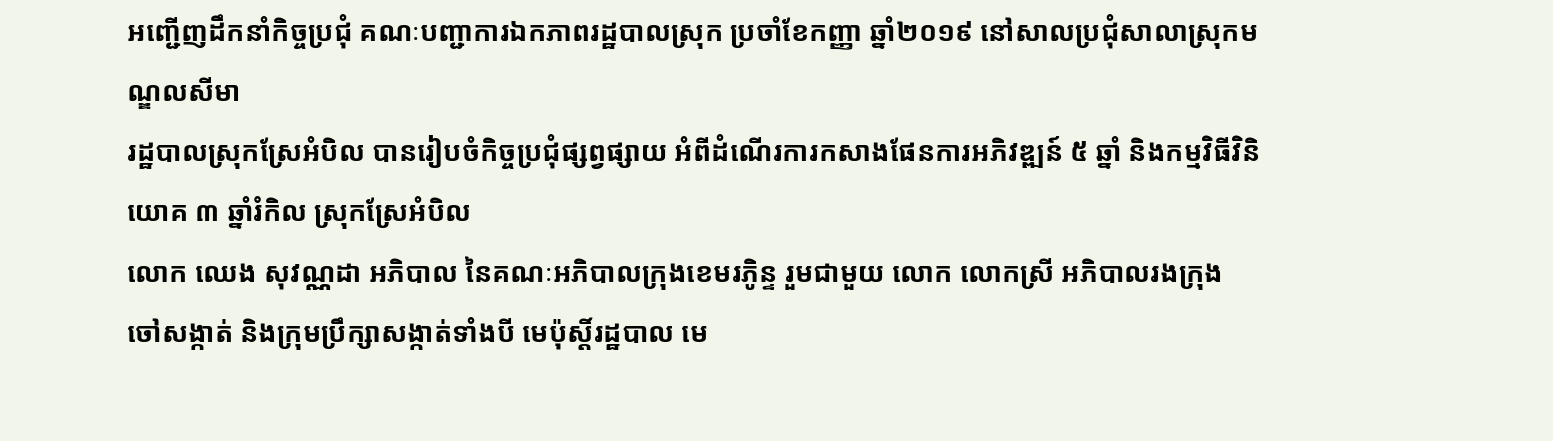អញ្ជើញដឹកនាំកិច្ចប្រជុំ គណៈបញ្ជាការឯកភាពរដ្ឋបាលស្រុក ប្រចាំខែកញ្ញា ឆ្នាំ២០១៩ នៅសាលប្រជុំសាលាស្រុកមណ្ឌលសីមា
រដ្ឋបាលស្រុកស្រែអំបិល បានរៀបចំកិច្ចប្រជុំផ្សព្វផ្សាយ អំពីដំណើរការកសាងផែនការអភិវឌ្ឍន៍ ៥ ឆ្នាំ និងកម្មវិធីវិនិយោគ ៣ ឆ្នាំរំកិល ស្រុកស្រែអំបិល
លោក ឈេង សុវណ្ណដា អភិបាល នៃគណៈអភិបាលក្រុងខេមរភូិន្ទ រួមជាមួយ លោក លោកស្រី អភិបាលរងក្រុង ចៅសង្កាត់ និងក្រុមប្រឹក្សាសង្កាត់ទាំងបី មេប៉ុស្តិ៍រដ្ឋបាល មេ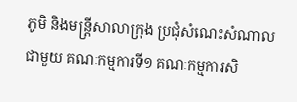ភូមិ និងមន្រ្តីសាលាក្រុង ប្រជុំសំណេះសំណាលជាមួយ គណៈកម្មការទី១ គណៈកម្មការសិ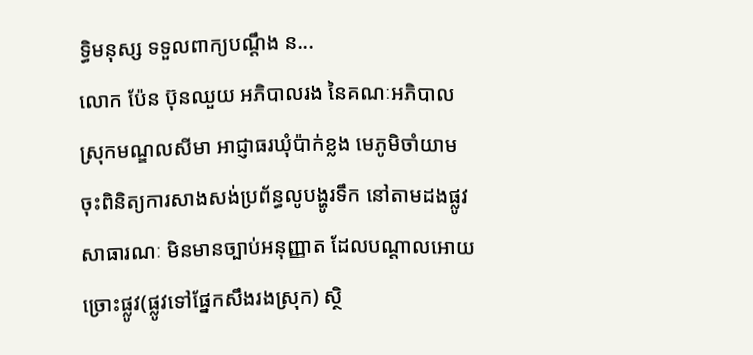ទ្ធិមនុស្ស ទទួលពាក្យបណ្តឹង ន...
លោក ប៉ែន ប៊ុនឈួយ អភិបាលរង នៃគណៈអភិបាលស្រុកមណ្ឌលសីមា អាជ្ញាធរឃុំប៉ាក់ខ្លង មេភូមិចាំយាម ចុះពិនិត្យការសាងសង់ប្រព័ន្ធលូបង្ហូរទឹក នៅតាមដងផ្លូវសាធារណៈ មិនមានច្បាប់អនុញ្ញាត ដែលបណ្តាលអោយច្រោះផ្លូវ(ផ្លូវទៅផ្នែកសឹងរងស្រុក) ស្ថិ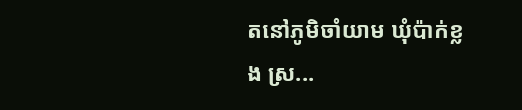តនៅភូមិចាំយាម ឃុំប៉ាក់ខ្លង ស្រ...